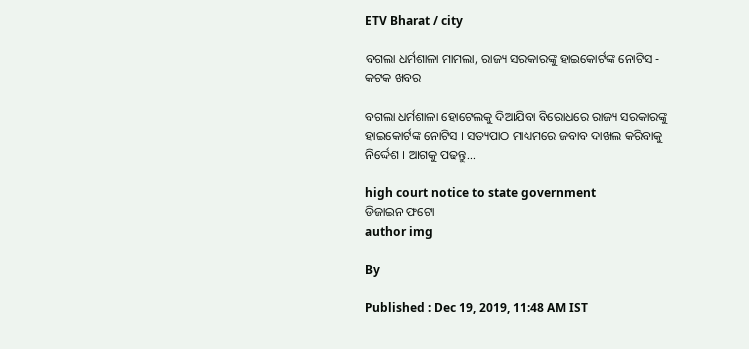ETV Bharat / city

ବଗଲା ଧର୍ମଶାଳା ମାମଲା, ରାଜ୍ୟ ସରକାରଙ୍କୁ ହାଇକୋର୍ଟଙ୍କ ନୋଟିସ - କଟକ ଖବର

ବଗଲା ଧର୍ମଶାଳା ହୋଟେଲକୁ ଦିଆଯିବା ବିରୋଧରେ ରାଜ୍ୟ ସରକାରଙ୍କୁ ହାଇକୋର୍ଟଙ୍କ ନୋଟିସ । ସତ୍ୟପାଠ ମାଧ୍ୟମରେ ଜବାବ ଦାଖଲ କରିବାକୁ ନିର୍ଦ୍ଦେଶ । ଆଗକୁ ପଢନ୍ତୁ...

high court notice to state government
ଡିଜାଇନ ଫଟୋ
author img

By

Published : Dec 19, 2019, 11:48 AM IST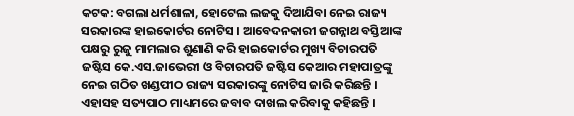କଟକ: ବଗଲା ଧର୍ମଶାଳା, ହୋଟେଲ ଲଜକୁ ଦିଆଯିବା ନେଇ ରାଜ୍ୟ ସରକାରଙ୍କ ହାଇକୋର୍ଟର ନୋଟିସ । ଆବେଦନକାରୀ ଜଗନ୍ନାଥ ବସ୍ତିଆଙ୍କ ପକ୍ଷରୁ ରୁଜୁ ମାମଲାର ଶୁଣାଣି କରି ହାଇକୋର୍ଟର ମୁଖ୍ୟ ବିଚାରପତି ଜଷ୍ଟିସ କେ.ଏସ.ଜାଭେରୀ ଓ ବିଚାରପତି ଜଷ୍ଟିସ କେଆର ମହାପାତ୍ରଙ୍କୁ ନେଇ ଗଠିତ ଖଣ୍ଡପୀଠ ରାଜ୍ୟ ସରକାରଙ୍କୁ ନୋଟିସ ଜାରି କରିଛନ୍ତି । ଏହାସହ ସତ୍ୟପାଠ ମାଧ୍ୟମରେ ଜବାବ ଦାଖଲ କରିବାକୁ କହିଛନ୍ତି ।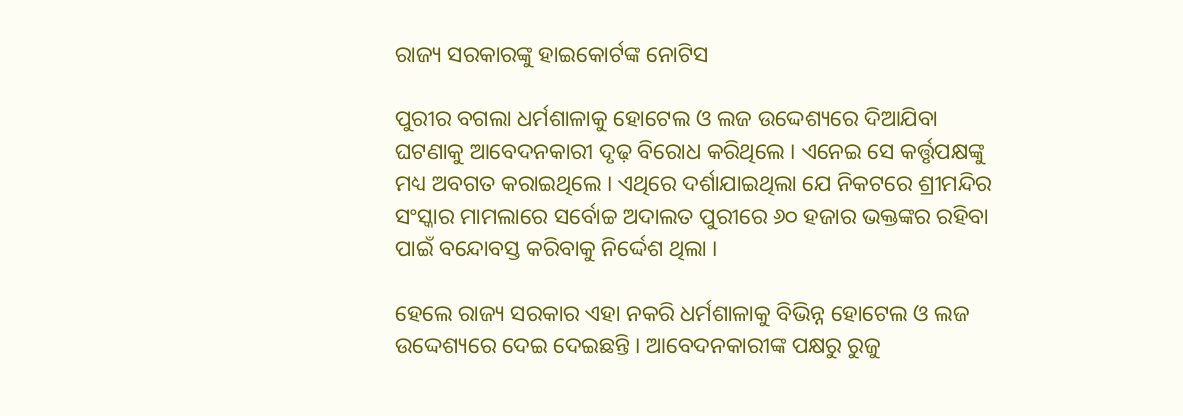ରାଜ୍ୟ ସରକାରଙ୍କୁ ହାଇକୋର୍ଟଙ୍କ ନୋଟିସ

ପୁରୀର ବଗଲା ଧର୍ମଶାଳାକୁ ହୋଟେଲ ଓ ଲଜ ଉଦ୍ଦେଶ୍ୟରେ ଦିଆଯିବା ଘଟଣାକୁ ଆବେଦନକାରୀ ଦୃଢ଼ ବିରୋଧ କରିଥିଲେ । ଏନେଇ ସେ କର୍ତ୍ତୃପକ୍ଷଙ୍କୁ ମଧ୍ୟ ଅବଗତ କରାଇଥିଲେ । ଏଥିରେ ଦର୍ଶାଯାଇଥିଲା ଯେ ନିକଟରେ ଶ୍ରୀମନ୍ଦିର ସଂସ୍କାର ମାମଲାରେ ସର୍ବୋଚ୍ଚ ଅଦାଲତ ପୁରୀରେ ୬୦ ହଜାର ଭକ୍ତଙ୍କର ରହିବା ପାଇଁ ବନ୍ଦୋବସ୍ତ କରିବାକୁ ନିର୍ଦ୍ଦେଶ ଥିଲା ।

ହେଲେ ରାଜ୍ୟ ସରକାର ଏହା ନକରି ଧର୍ମଶାଳାକୁ ବିଭିନ୍ନ ହୋଟେଲ ଓ ଲଜ ଉଦ୍ଦେଶ୍ୟରେ ଦେଇ ଦେଇଛନ୍ତି । ଆବେଦନକାରୀଙ୍କ ପକ୍ଷରୁ ରୁଜୁ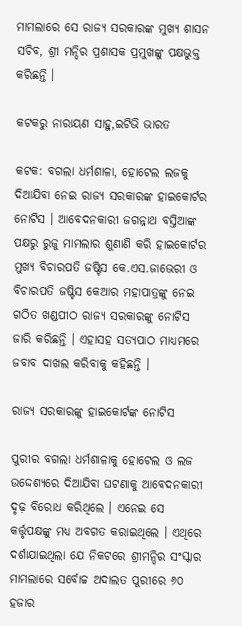ମାମଲାରେ ସେ ରାଜ୍ୟ ସରକାରଙ୍କ ମୁଖ୍ୟ ଶାସନ ସଚିବ, ଶ୍ରୀ ମନ୍ଦିର ପ୍ରଶାସକ ପ୍ରମୁଖଙ୍କୁ ପକ୍ଷଭୁକ୍ତ କରିଛନ୍ତି ।

କଟକରୁ ନାରାୟଣ ସାହୁ,ଇଟିଭି ଭାରତ

କଟକ: ବଗଲା ଧର୍ମଶାଳା, ହୋଟେଲ ଲଜକୁ ଦିଆଯିବା ନେଇ ରାଜ୍ୟ ସରକାରଙ୍କ ହାଇକୋର୍ଟର ନୋଟିସ । ଆବେଦନକାରୀ ଜଗନ୍ନାଥ ବସ୍ତିଆଙ୍କ ପକ୍ଷରୁ ରୁଜୁ ମାମଲାର ଶୁଣାଣି କରି ହାଇକୋର୍ଟର ମୁଖ୍ୟ ବିଚାରପତି ଜଷ୍ଟିସ କେ.ଏସ.ଜାଭେରୀ ଓ ବିଚାରପତି ଜଷ୍ଟିସ କେଆର ମହାପାତ୍ରଙ୍କୁ ନେଇ ଗଠିତ ଖଣ୍ଡପୀଠ ରାଜ୍ୟ ସରକାରଙ୍କୁ ନୋଟିସ ଜାରି କରିଛନ୍ତି । ଏହାସହ ସତ୍ୟପାଠ ମାଧ୍ୟମରେ ଜବାବ ଦାଖଲ କରିବାକୁ କହିଛନ୍ତି ।

ରାଜ୍ୟ ସରକାରଙ୍କୁ ହାଇକୋର୍ଟଙ୍କ ନୋଟିସ

ପୁରୀର ବଗଲା ଧର୍ମଶାଳାକୁ ହୋଟେଲ ଓ ଲଜ ଉଦ୍ଦେଶ୍ୟରେ ଦିଆଯିବା ଘଟଣାକୁ ଆବେଦନକାରୀ ଦୃଢ଼ ବିରୋଧ କରିଥିଲେ । ଏନେଇ ସେ କର୍ତ୍ତୃପକ୍ଷଙ୍କୁ ମଧ୍ୟ ଅବଗତ କରାଇଥିଲେ । ଏଥିରେ ଦର୍ଶାଯାଇଥିଲା ଯେ ନିକଟରେ ଶ୍ରୀମନ୍ଦିର ସଂସ୍କାର ମାମଲାରେ ସର୍ବୋଚ୍ଚ ଅଦାଲତ ପୁରୀରେ ୬୦ ହଜାର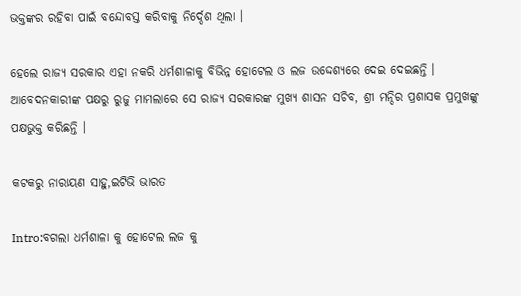ଭକ୍ତଙ୍କର ରହିବା ପାଇଁ ବନ୍ଦୋବସ୍ତ କରିବାକୁ ନିର୍ଦ୍ଦେଶ ଥିଲା ।

ହେଲେ ରାଜ୍ୟ ସରକାର ଏହା ନକରି ଧର୍ମଶାଳାକୁ ବିଭିନ୍ନ ହୋଟେଲ ଓ ଲଜ ଉଦ୍ଦେଶ୍ୟରେ ଦେଇ ଦେଇଛନ୍ତି । ଆବେଦନକାରୀଙ୍କ ପକ୍ଷରୁ ରୁଜୁ ମାମଲାରେ ସେ ରାଜ୍ୟ ସରକାରଙ୍କ ମୁଖ୍ୟ ଶାସନ ସଚିବ, ଶ୍ରୀ ମନ୍ଦିର ପ୍ରଶାସକ ପ୍ରମୁଖଙ୍କୁ ପକ୍ଷଭୁକ୍ତ କରିଛନ୍ତି ।

କଟକରୁ ନାରାୟଣ ସାହୁ,ଇଟିଭି ଭାରତ

Intro:ବଗଲା ଧର୍ମଶାଳା କୁ ହୋଟେଲ ଲଜ କୁ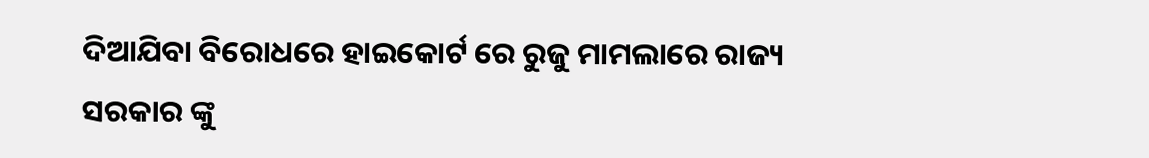ଦିଆଯିବା ବିରୋଧରେ ହାଇକୋର୍ଟ ରେ ରୁଜୁ ମାମଲାରେ ରାଜ୍ୟ ସରକାର ଙ୍କୁ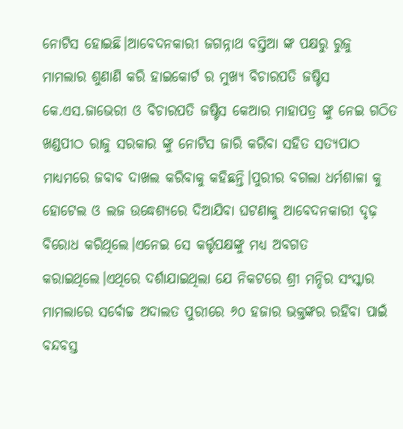ନୋଟିସ ହୋଇଛି।ଆବେଦନକାରୀ ଜଗନ୍ନାଥ ବସ୍ତିଆ ଙ୍କ ପକ୍ଷରୁ ରୁଜୁ ମାମଲାର ଶୁଣାଣି କରି ହାଇକୋର୍ଟ ର ମୁଖ୍ୟ ବିଚାରପତି ଜଷ୍ଟିସ କେ.ଏସ.ଜାଭେରୀ ଓ ବିଚାରପତି ଜଷ୍ଟିସ କେଆର ମାହାପତ୍ର ଙ୍କୁ ନେଇ ଗଠିତ ଖଣ୍ଡପୀଠ ରାଜୁ ସରକାର ଙ୍କୁ ନୋଟିସ ଜାରି କରିବା ସହିତ ସତ୍ୟପାଠ ମାଧ୍ୟମରେ ଜବାବ ଦାଖଲ କରିବାକୁ କହିଛନ୍ତି।ପୁରୀର ବଗଲା ଧର୍ମଶାଳା କୁ ହୋଟେଲ ଓ ଲଜ ଉଦ୍ଧେଶ୍ୟରେ ଦିଆଯିବା ଘଟଣାକୁ ଆବେଦନକାରୀ ଦୃଢ଼ ବିରୋଧ କରିଥିଲେ।ଏନେଇ ସେ କର୍ତ୍ତୃପକ୍ଷଙ୍କୁ ମଧ୍ୟ ଅବଗତ କରାଇଥିଲେ।ଏଥିରେ ଦର୍ଶାଯାଇଥିଲା ଯେ ନିକଟରେ ଶ୍ରୀ ମନ୍ଦିର ସଂସ୍କାର ମାମଲାରେ ସର୍ବୋଚ୍ଚ ଅଦାଲତ ପୁରୀରେ ୬୦ ହଜାର ଭକ୍ତଙ୍କର ରହିବା ପାଇଁ ବନ୍ଦବସ୍ତ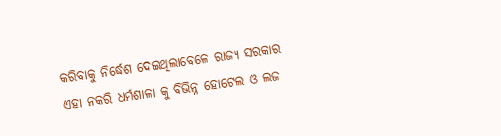କରିବାକୁ ନିର୍ଦ୍ଧେଶ ଦେଇଥିଲାବେଳେ ରାଜ୍ୟ ସରକାର ଏହା ନକରି ଧର୍ମଶାଳା କୁ ବିଭିନ୍ନ ହୋଟେଲ ଓ ଲଜ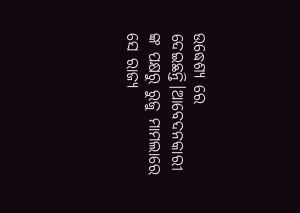ଉଦ୍ଧେଶ୍ୟ ରେ ଦେଇଛନ୍ତି।ଆବେଦନକାରୀ ଙ୍କ ପକ୍ଷରୁ ରୁଜୁ ମାମଲାରେ ସେ ରାଜ୍ୟ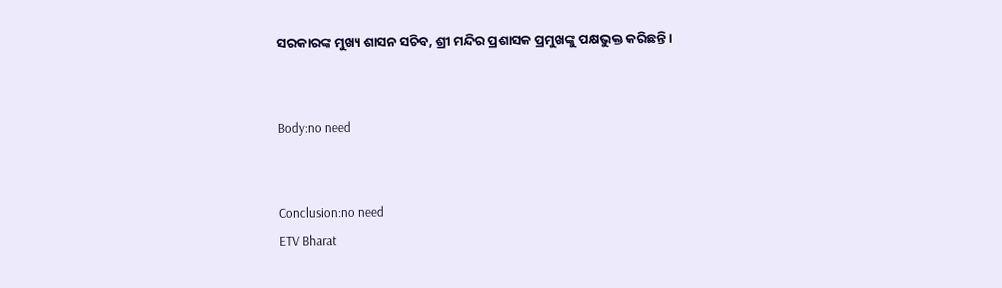ସରକାରଙ୍କ ମୁଖ୍ୟ ଶାସନ ସଚିବ, ଶ୍ରୀ ମନ୍ଦିର ପ୍ରଶାସକ ପ୍ରମୁଖଙ୍କୁ ପକ୍ଷଭୁକ୍ତ କରିଛନ୍ତି।


Body:no need


Conclusion:no need
ETV Bharat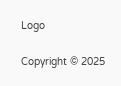Logo

Copyright © 2025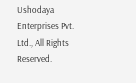Ushodaya Enterprises Pvt. Ltd., All Rights Reserved.